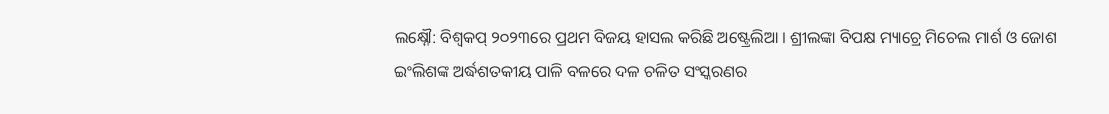ଲକ୍ଷ୍ନୌ: ବିଶ୍ବକପ୍ ୨୦୨୩ରେ ପ୍ରଥମ ବିଜୟ ହାସଲ କରିଛି ଅଷ୍ଟ୍ରେଲିଆ । ଶ୍ରୀଲଙ୍କା ବିପକ୍ଷ ମ୍ୟାଚ୍ରେ ମିଚେଲ ମାର୍ଶ ଓ ଜୋଶ ଇଂଲିଶଙ୍କ ଅର୍ଦ୍ଧଶତକୀୟ ପାଳି ବଳରେ ଦଳ ଚଳିତ ସଂସ୍କରଣର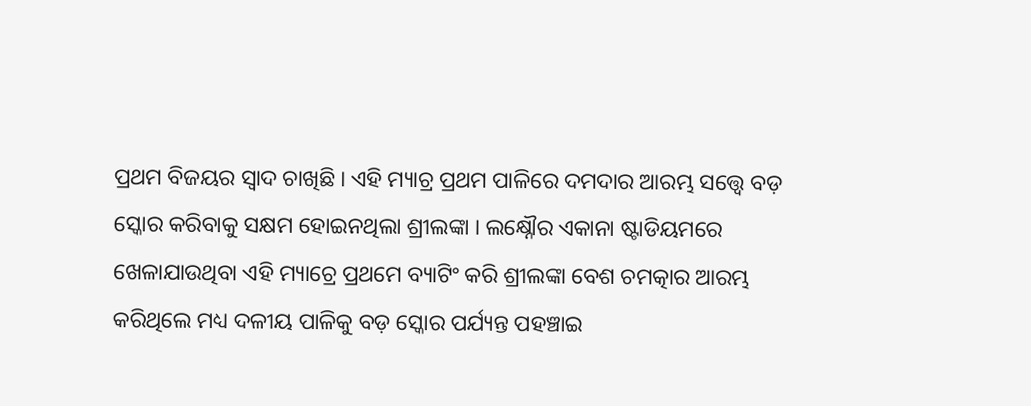ପ୍ରଥମ ବିଜୟର ସ୍ବାଦ ଚାଖିଛି । ଏହି ମ୍ୟାଚ୍ର ପ୍ରଥମ ପାଳିରେ ଦମଦାର ଆରମ୍ଭ ସତ୍ତ୍ବେ ବଡ଼ ସ୍କୋର କରିବାକୁ ସକ୍ଷମ ହୋଇନଥିଲା ଶ୍ରୀଲଙ୍କା । ଲକ୍ଷ୍ନୌର ଏକାନା ଷ୍ଟାଡିୟମରେ ଖେଳାଯାଉଥିବା ଏହି ମ୍ୟାଚ୍ରେ ପ୍ରଥମେ ବ୍ୟାଟିଂ କରି ଶ୍ରୀଲଙ୍କା ବେଶ ଚମତ୍କାର ଆରମ୍ଭ କରିଥିଲେ ମଧ୍ୟ ଦଳୀୟ ପାଳିକୁ ବଡ଼ ସ୍କୋର ପର୍ଯ୍ୟନ୍ତ ପହଞ୍ଚାଇ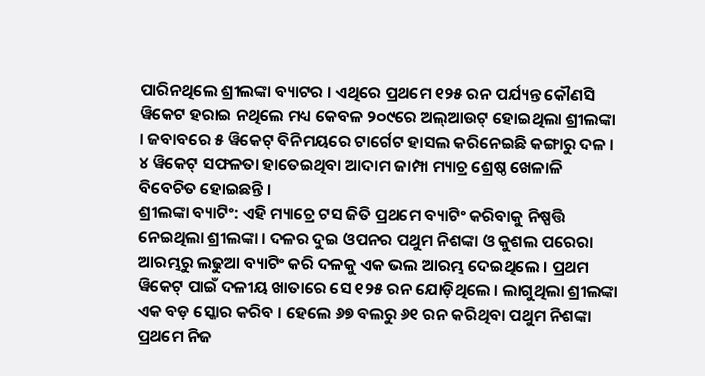ପାରିନଥିଲେ ଶ୍ରୀଲଙ୍କା ବ୍ୟାଟର । ଏଥିରେ ପ୍ରଥମେ ୧୨୫ ରନ ପର୍ଯ୍ୟନ୍ତ କୌଣସି ୱିକେଟ ହରାଇ ନଥିଲେ ମଧ୍ୟ କେବଳ ୨୦୯ରେ ଅଲ୍ଆଉଟ୍ ହୋଇଥିଲା ଶ୍ରୀଲଙ୍କା । ଜବାବରେ ୫ ୱିକେଟ୍ ବିନିମୟରେ ଟାର୍ଗେଟ ହାସଲ କରିନେଇଛି କଙ୍ଗାରୁ ଦଳ । ୪ ୱିକେଟ୍ ସଫଳତା ହାତେଇଥିବା ଆଦାମ ଜାମ୍ପା ମ୍ୟାଚ୍ର ଶ୍ରେଷ୍ଠ ଖେଳାଳି ବିବେଚିତ ହୋଇଛନ୍ତି ।
ଶ୍ରୀଲଙ୍କା ବ୍ୟାଟିଂ: ଏହି ମ୍ୟାଚ୍ରେ ଟସ ଜିତି ପ୍ରଥମେ ବ୍ୟାଟିଂ କରିବାକୁ ନିଷ୍ପତ୍ତି ନେଇଥିଲା ଶ୍ରୀଲଙ୍କା । ଦଳର ଦୁଇ ଓପନର ପଥୁମ ନିଶଙ୍କା ଓ କୁଶଲ ପରେରା ଆରମ୍ଭରୁ ଲଢୁଆ ବ୍ୟାଟିଂ କରି ଦଳକୁ ଏକ ଭଲ ଆରମ୍ଭ ଦେଇଥିଲେ । ପ୍ରଥମ ୱିକେଟ୍ ପାଇଁ ଦଳୀୟ ଖାତାରେ ସେ ୧୨୫ ରନ ଯୋଡ଼ିଥିଲେ । ଲାଗୁଥିଲା ଶ୍ରୀଲଙ୍କା ଏକ ବଡ଼ ସ୍କୋର କରିବ । ହେଲେ ୬୭ ବଲରୁ ୬୧ ରନ କରିଥିବା ପଥୁମ ନିଶଙ୍କା ପ୍ରଥମେ ନିଜ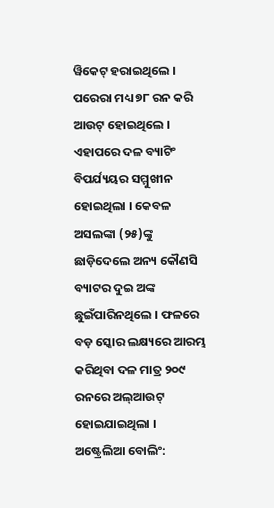ୱିକେଟ୍ ହରାଇଥିଲେ । ପରେରା ମଧ୍ୟ ୭୮ ରନ କରି ଆଉଟ୍ ହୋଇଥିଲେ । ଏହାପରେ ଦଳ ବ୍ୟାଟିଂ ବିପର୍ଯ୍ୟୟର ସମ୍ମୁଖୀନ ହୋଇଥିଲା । କେବଳ ଅସଲଙ୍କା (୨୫)ଙ୍କୁ ଛାଡ଼ିଦେଲେ ଅନ୍ୟ କୌଣସି ବ୍ୟାଟର ଦୁଇ ଅଙ୍କ ଛୁଇଁପାରିନଥିଲେ । ଫଳରେ ବଡ଼ ସ୍କୋର ଲକ୍ଷ୍ୟରେ ଆରମ୍ଭ କରିଥିବା ଦଳ ମାତ୍ର ୨୦୯ ରନରେ ଅଲ୍ଆଉଟ୍ ହୋଇଯାଇଥିଲା ।
ଅଷ୍ଟ୍ରେଲିଆ ବୋଲିଂ: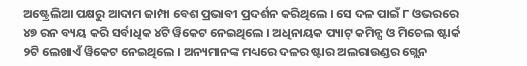ଅଷ୍ଟ୍ରେଲିଆ ପକ୍ଷରୁ ଆଦାମ ଜାମ୍ପା ବେଶ ପ୍ରଭାବୀ ପ୍ରଦର୍ଶନ କରିଥିଲେ । ସେ ଦଳ ପାଇଁ ୮ ଓଭରରେ ୪୭ ରନ ବ୍ୟୟ କରି ସର୍ବାଧିକ ୪ଟି ୱିକେଟ ନେଇଥିଲେ । ଅଧିନାୟକ ପ୍ୟାଟ୍ କମିନ୍ସ ଓ ମିଚେଲ ଷ୍ଟାର୍କ ୨ଟି ଲେଖାଏଁ ୱିକେଟ ନେଇଥିଲେ । ଅନ୍ୟମାନଙ୍କ ମଧ୍ୟରେ ଦଳର ଷ୍ଟାର ଅଲରାଉଣ୍ଡର ଗ୍ଲେନ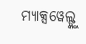ମ୍ୟାକ୍ସୱେଲ୍ଙ୍କୁ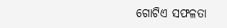ଗୋଟିଏ ସଫଳତା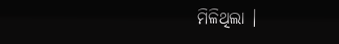ମିଳିଥିଲା ।